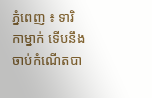ភ្នំពេញ ៖ ទារិកាម្នាក់ ទើបនឹងចាប់កំណើតបា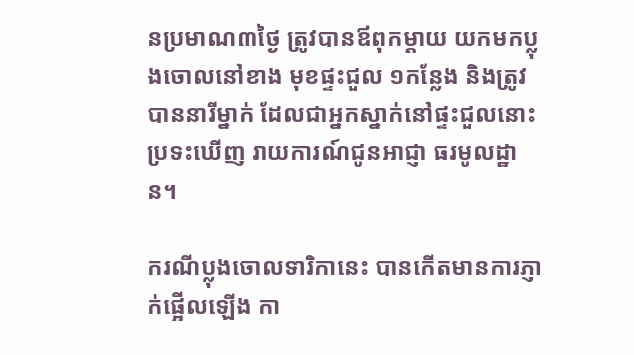នប្រមាណ៣ថ្ងៃ ត្រូវបានឪពុកម្តាយ យកមកប្លុងចោលនៅខាង មុខផ្ទះជួល ១កន្លែង និងត្រូវបាននារីម្នាក់ ដែលជាអ្នកស្នាក់នៅផ្ទះជួលនោះ ប្រទះឃើញ រាយការណ៍ជូនអាជ្ញា ធរមូលដ្ឋាន។

ករណីប្លុងចោលទារិកានេះ បានកើតមានការភ្ញាក់ផ្អើលឡើង កា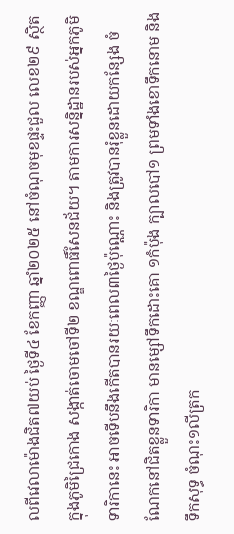លពីវេលាម៉ោងជិត៧យប់ ថ្ងៃទី៤ ខែកញ្ញា ឆ្នាំ២០២៥ នៅចំណុចមុខផ្ទះជួល លេខ២៩ ស្ថិតក្នុងភូមិជ្រៃកោង សង្កាត់ចោមចៅទី២ ខណ្ឌពោធិ៍សែនជ័យ។ តាមការសន្និដ្ឋានរបស់អ្នកភូមិ ទារិកានេះ អាចទើបនឹងកើតបានរយៈពេល៣ថ្ងៃប៉ុណ្ណោះ និងត្រូវបានរុំខ្លួនដោយកន្សែង ចំណែកនៅជិតខ្លួនទារិកា មានម្សៅទឹកដោះគោ ១កំប៉ុង ក្បាលបៅ១ ព្រមទាំងខោទឹកនោម និងទឹកសុទ្ធ ចំណុះ១លីត្រក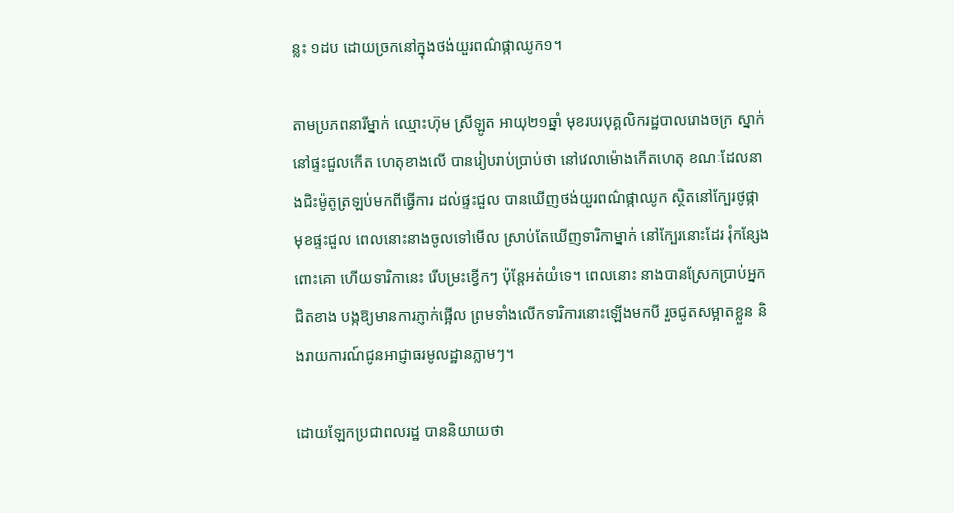ន្លះ ១ដប ដោយច្រកនៅក្នុងថង់យួរពណ៌ផ្កាឈូក១។

តាមប្រភពនារីម្នាក់ ឈ្មោះហ៊ុម ស្រីឡូត អាយុ២១ឆ្នាំ មុខរបរបុគ្គលិករដ្ឋបាលរោងចក្រ ស្នាក់នៅផ្ទះជួលកើត ហេតុខាងលើ បានរៀបរាប់ប្រាប់ថា នៅវេលាម៉ោងកើតហេតុ ខណៈដែលនាងជិះម៉ូតូត្រឡប់មកពីធ្វើការ ដល់ផ្ទះជួល បានឃើញថង់យួរពណ៌ផ្កាឈូក ស្ថិតនៅក្បែរថូផ្កា មុខផ្ទះជួល ពេលនោះនាងចូលទៅមើល ស្រាប់តែឃើញទារិកាម្នាក់ នៅក្បែរនោះដែរ រុំកន្សែងពោះគោ ហើយទារិកានេះ រើបម្រះខ្វើកៗ ប៉ុន្តែអត់យំទេ។ ពេលនោះ នាងបានស្រែកប្រាប់អ្នកជិតខាង បង្កឱ្យមានការភ្ញាក់ផ្អើល ព្រមទាំងលើកទារិការនោះឡើងមកបី រួចជូតសម្អាតខ្លួន និងរាយការណ៍ជូនអាជ្ញាធរមូលដ្ឋានភ្លាមៗ។

ដោយឡែកប្រជាពលរដ្ឋ បាននិយាយថា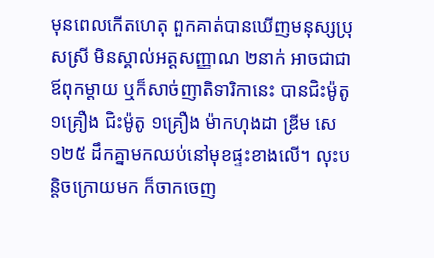មុនពេលកើតហេតុ ពួកគាត់បានឃើញមនុស្សប្រុសស្រី មិនស្គាល់អត្តសញ្ញាណ ២នាក់ អាចជាជាឪពុកម្តាយ ឬក៏សាច់ញាតិទារិកានេះ បានជិះម៉ូតូ ១គ្រឿង ជិះម៉ូតូ ១គ្រឿង ម៉ាកហុងដា ឌ្រីម សេ១២៥ ដឹកគ្នាមកឈប់នៅមុខផ្ទះខាងលើ។ លុះបន្តិចក្រោយមក ក៏ចាកចេញ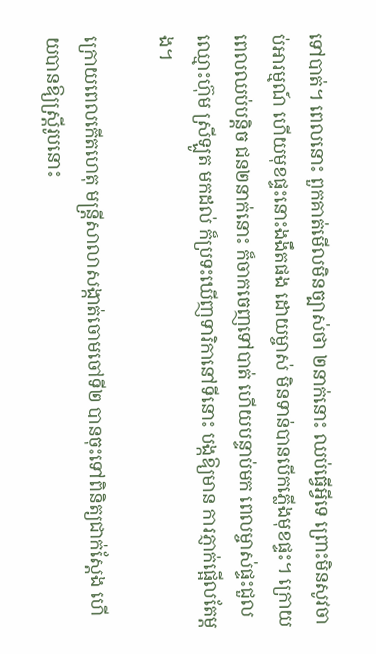ទៅបាត់។ ពេលនោះ ពួកគាត់មើលមិនច្បាស់ថា ២នាក់នោះ ឈប់ធ្វើអ្វីទេ ព្រោះមិនសូវចាប់អារម្មណ៍ ហើយមុខផ្ទះនោះងងឹតផង ដោយម្ចាស់ មិនទាន់បានបើកភ្លើងមុខផ្ទះ។ ក្រោយពេលឈប់បន្តិច ជន២នាក់នោះ ក៏ចាកចេញទៅបាត់ ហើយបន្ទាប់មក ពេលម្ចាស់ផ្ទះជួល ឈ្មោះហ៊ុម ស្រីឡូត មកដល់ ក៏ប្រទះឃើញទារិកានៅទីនោះ បង្កឱ្យមាន ការភ្ញាក់ផ្អើលតែម្តង។

ក្រោយពេលកើតហេតុ មន្ត្រីសាលាសង្កាត់ចោមចៅទី២ បានចុះទៅពិនិត្យជាក់ស្តែង ហើយបានឱ្យស្ត្រីរូបនោះ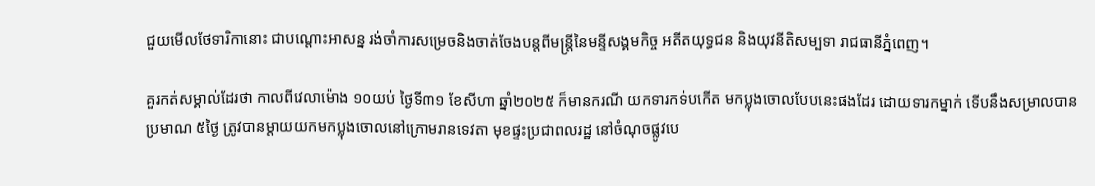ជួយមើលថែទារិកានោះ ជាបណ្តោះអាសន្ន រង់ចាំការសម្រេចនិងចាត់ចែងបន្តពីមន្ត្រីនៃមន្ទីសង្គមកិច្ច អតីតយុទ្ធជន និងយុវនីតិសម្បទា រាជធានីភ្នំពេញ។

គួរកត់សម្គាល់ដែរថា កាលពីវេលាម៉ោង ១០យប់ ថ្ងៃទី៣១ ខែសីហា ឆ្នាំ២០២៥ ក៏មានករណី យកទារកទ់បកើត មកប្លុងចោលបែបនេះផងដែរ ដោយទារកម្នាក់ ទើបនឹងសម្រាលបានប្រមាណ ៥ថ្ងៃ ត្រូវបានម្តាយយកមកប្លុងចោលនៅក្រោមរានទេវតា មុខផ្ទះប្រជាពលរដ្ឋ នៅចំណុចផ្លូវបេ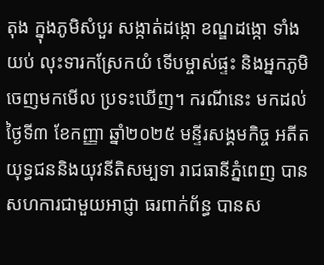តុង ក្នុងភូមិសំបួរ សង្កាត់ដង្កោ ខណ្ឌដង្កោ ទាំងយប់ លុះទារកស្រែកយំ ទើបម្ចាស់ផ្ទះ និងអ្នកភូមិ ចេញមកមើល ប្រទះឃើញ។ ករណីនេះ មកដល់ថ្ងៃទី៣ ខែកញ្ញា ឆ្នាំ២០២៥ មន្ទីរសង្គមកិច្ច អតីតយុទ្ធជននិងយុវនីតិសម្បទា រាជធានីភ្នំពេញ បានសហការជាមួយអាជ្ញា ធរពាក់ព័ន្ធ បានស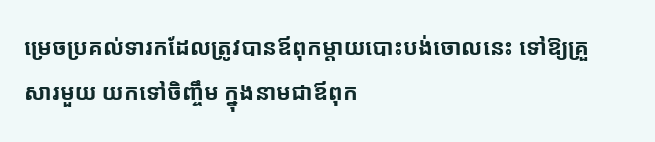ម្រេចប្រគល់ទារកដែលត្រូវបានឪពុកម្តាយបោះបង់ចោលនេះ ទៅឱ្យគ្រួសារមួយ យកទៅចិញ្ចឹម ក្នុងនាមជាឪពុក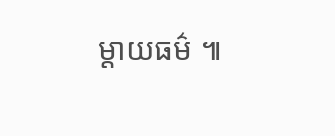ម្តាយធម៌ ៕